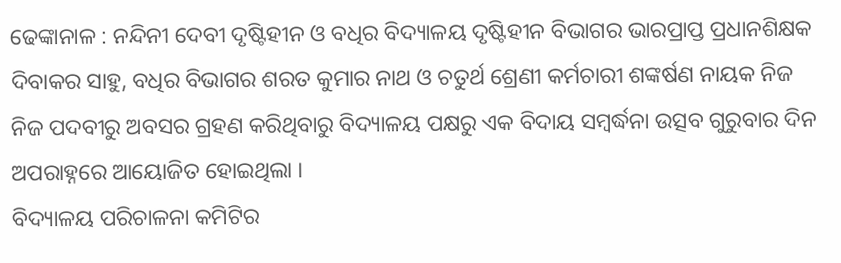ଢେଙ୍କାନାଳ : ନନ୍ଦିନୀ ଦେବୀ ଦୃଷ୍ଟିହୀନ ଓ ବଧିର ବିଦ୍ୟାଳୟ ଦୃଷ୍ଟିହୀନ ବିଭାଗର ଭାରପ୍ରାପ୍ତ ପ୍ରଧାନଶିକ୍ଷକ ଦିବାକର ସାହୁ, ବଧିର ବିଭାଗର ଶରତ କୁମାର ନାଥ ଓ ଚତୁର୍ଥ ଶ୍ରେଣୀ କର୍ମଚାରୀ ଶଙ୍କର୍ଷଣ ନାୟକ ନିଜ ନିଜ ପଦବୀରୁ ଅବସର ଗ୍ରହଣ କରିଥିବାରୁ ବିଦ୍ୟାଳୟ ପକ୍ଷରୁ ଏକ ବିଦାୟ ସମ୍ବର୍ଦ୍ଧନା ଉତ୍ସବ ଗୁରୁବାର ଦିନ ଅପରାହ୍ନରେ ଆୟୋଜିତ ହୋଇଥିଲା ।
ବିଦ୍ୟାଳୟ ପରିଚାଳନା କମିଟିର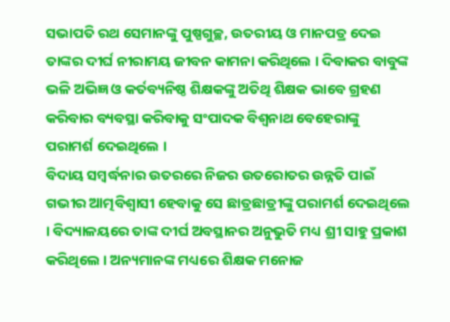ସଭାପତି ରଥ ସେମାନଙ୍କୁ ପୁଷ୍ପଗୁଚ୍ଛ, ଉତରୀୟ ଓ ମାନପତ୍ର ଦେଇ ତାଙ୍କର ଦୀର୍ଘ ନୀରାମୟ ଜୀବନ କାମନା କରିଥିଲେ । ଦିବାକର ବାବୁଙ୍କ ଭଳି ଅଭିଜ୍ଞ ଓ କର୍ତବ୍ୟନିଷ୍ଠ ଶିକ୍ଷକଙ୍କୁ ଅତିଥି ଶିକ୍ଷକ ଭାବେ ଗ୍ରହଣ କରିବାର ବ୍ୟବସ୍ଥା କରିବାକୁ ସଂପାଦକ ବିଶ୍ୱନାଥ ବେହେରାଙ୍କୁ ପରାମର୍ଶ ଦେଇଥିଲେ ।
ବିଦାୟ ସମ୍ବର୍ଦ୍ଧନାର ଉତରରେ ନିଜର ଉତରୋତର ଉନ୍ନତି ପାଇଁ ଗଭୀର ଆତ୍ମବିଶ୍ୱାସୀ ହେବାକୁ ସେ ଛାତ୍ରଛାତ୍ରୀଙ୍କୁ ପରାମର୍ଶ ଦେଇଥିଲେ । ବିଦ୍ୟାଳୟରେ ତାଙ୍କ ଦୀର୍ଘ ଅବସ୍ଥାନର ଅନୁଭୁତି ମଧ୍ୟ ଶ୍ରୀ ସାହୁ ପ୍ରକାଶ କରିଥିଲେ । ଅନ୍ୟମାନଙ୍କ ମଧ୍ୟରେ ଶିକ୍ଷକ ମନୋଜ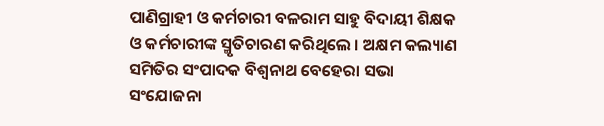ପାଣିଗ୍ରାହୀ ଓ କର୍ମଚାରୀ ବଳରାମ ସାହୁ ବିଦାୟୀ ଶିକ୍ଷକ ଓ କର୍ମଚାରୀଙ୍କ ସ୍ମୃତିଚାରଣ କରିଥିଲେ । ଅକ୍ଷମ କଲ୍ୟାଣ ସମିତିର ସଂପାଦକ ବିଶ୍ୱନାଥ ବେହେରା ସଭା ସଂଯୋଜନା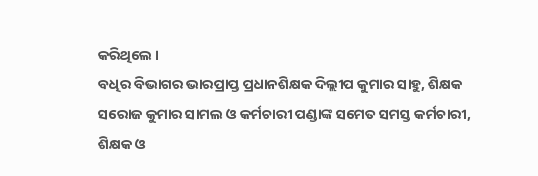କରିଥିଲେ ।
ବଧିର ବିଭାଗର ଭାରପ୍ରାପ୍ତ ପ୍ରଧାନଶିକ୍ଷକ ଦିଲ୍ଲୀପ କୁମାର ସାହୁ, ଶିକ୍ଷକ ସରୋଜ କୁମାର ସାମଲ ଓ କର୍ମଚାରୀ ପଣ୍ଡାଙ୍କ ସମେତ ସମସ୍ତ କର୍ମଚାରୀ, ଶିକ୍ଷକ ଓ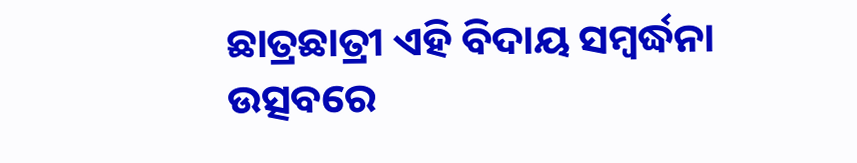ଛାତ୍ରଛାତ୍ରୀ ଏହି ବିଦାୟ ସମ୍ବର୍ଦ୍ଧନା ଉତ୍ସବରେ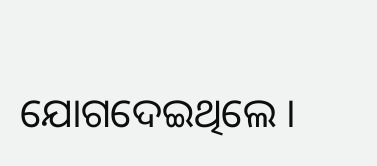ଯୋଗଦେଇଥିଲେ ।